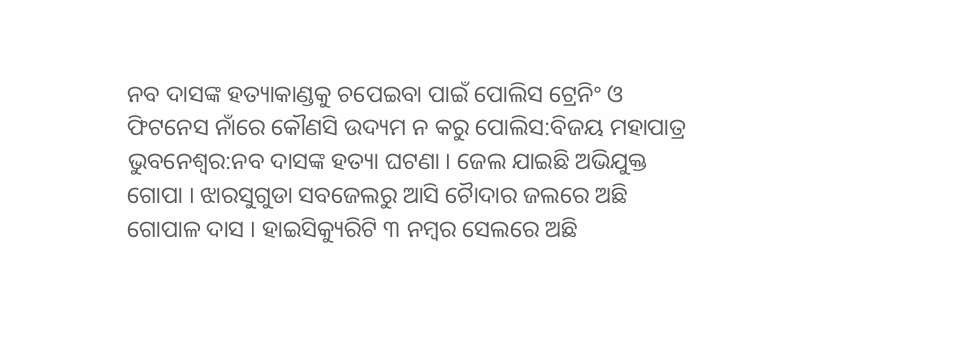ନବ ଦାସଙ୍କ ହତ୍ୟାକାଣ୍ଡକୁ ଚପେଇବା ପାଇଁ ପୋଲିସ ଟ୍ରେନିଂ ଓ ଫିଟନେସ ନାଁରେ କୌଣସି ଉଦ୍ୟମ ନ କରୁ ପୋଲିସ:ବିଜୟ ମହାପାତ୍ର
ଭୁବନେଶ୍ୱର:ନବ ଦାସଙ୍କ ହତ୍ୟା ଘଟଣା । ଜେଲ ଯାଇଛି ଅଭିଯୁକ୍ତ ଗୋପା । ଝାରସୁଗୁଡା ସବଜେଲରୁ ଆସି ଚୈାଦାର ଜଲରେ ଅଛି ଗୋପାଳ ଦାସ । ହାଇସିକ୍ୟୁରିଟି ୩ ନମ୍ବର ସେଲରେ ଅଛି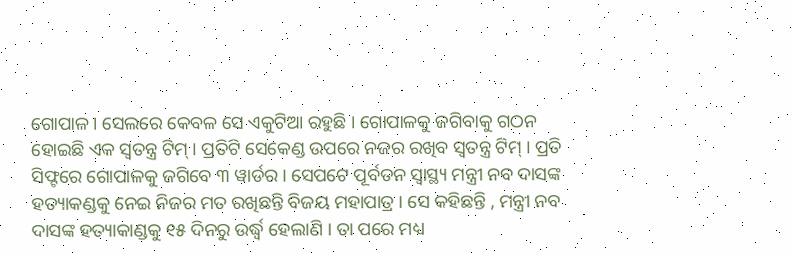ଗୋପାଳ । ସେଲରେ କେବଳ ସେ ଏକୁଟିଆ ରହୁଛି । ଗୋପାଳକୁ ଜଗିବାକୁ ଗଠନ ହୋଇଛି ଏକ ସ୍ୱତନ୍ତ୍ର ଟିମ୍ । ପ୍ରତିଟି ସେକେଣ୍ଡ ଉପରେ ନଜର ରଖିବ ସ୍ୱତନ୍ତ୍ର ଟିମ୍ । ପ୍ରତି ସିଫ୍ଟରେ ଗୋପାଳକୁ ଜଗିବେ ୩ ୱାର୍ଡର । ସେପଟେ ପୂର୍ବତନ ସ୍ୱାସ୍ଥ୍ୟ ମନ୍ତ୍ରୀ ନବ ଦାସଙ୍କ ହତ୍ୟାକଣ୍ଡକୁ ନେଇ ନିଜର ମତ ରଖିଛନ୍ତି ବିଜୟ ମହାପାତ୍ର । ସେ କହିଛନ୍ତି , ମନ୍ତ୍ରୀ ନବ ଦାସଙ୍କ ହତ୍ୟାକାଣ୍ଡକୁ ୧୫ ଦିନରୁ ଉର୍ଦ୍ଧ୍ବ ହେଲାଣି । ତା ପରେ ମଧ୍ୟ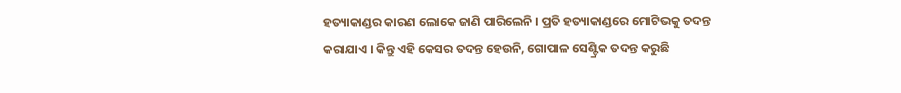ହତ୍ୟାକାଣ୍ଡର କାରଣ ଲୋକେ ଜାଣି ପାରିଲେନି । ପ୍ରତି ହତ୍ୟାକାଣ୍ଡରେ ମୋଟିଭକୁ ତଦନ୍ତ କରାଯାଏ । କିନ୍ତୁ ଏହି କେସର ତଦନ୍ତ ହେଉନି, ଗୋପାଳ ସେଣ୍ଟ୍ରିକ ତଦନ୍ତ କରୁଛି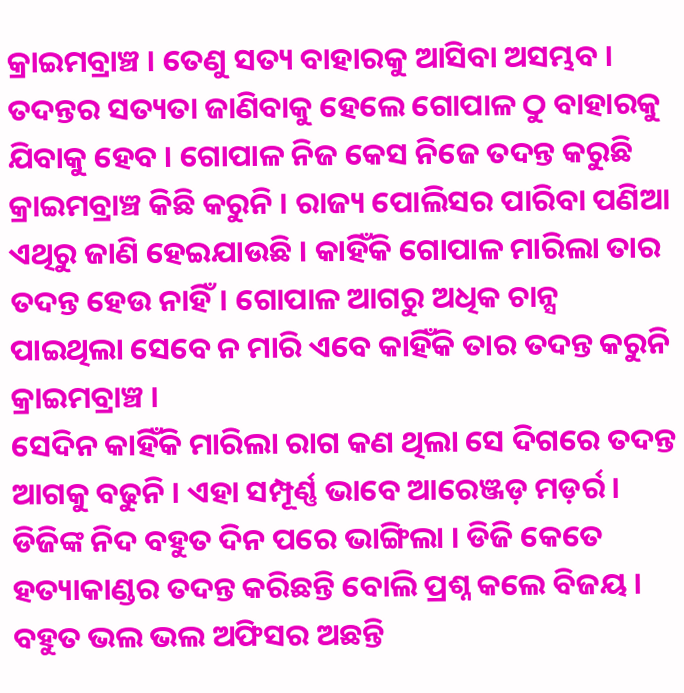କ୍ରାଇମବ୍ରାଞ୍ଚ । ତେଣୁ ସତ୍ୟ ବାହାରକୁ ଆସିବା ଅସମ୍ଭବ । ତଦନ୍ତର ସତ୍ୟତା ଜାଣିବାକୁ ହେଲେ ଗୋପାଳ ଠୁ ବାହାରକୁ ଯିବାକୁ ହେବ । ଗୋପାଳ ନିଜ କେସ ନିଜେ ତଦନ୍ତ କରୁଛି କ୍ରାଇମବ୍ରାଞ୍ଚ କିଛି କରୁନି । ରାଜ୍ୟ ପୋଲିସର ପାରିବା ପଣିଆ ଏଥିରୁ ଜାଣି ହେଇଯାଉଛି । କାହିଁକି ଗୋପାଳ ମାରିଲା ତାର ତଦନ୍ତ ହେଉ ନାହିଁ। ଗୋପାଳ ଆଗରୁ ଅଧିକ ଚାନ୍ସ ପାଇଥିଲା ସେବେ ନ ମାରି ଏବେ କାହିଁକି ତାର ତଦନ୍ତ କରୁନି କ୍ରାଇମବ୍ରାଞ୍ଚ ।
ସେଦିନ କାହିଁକି ମାରିଲା ରାଗ କଣ ଥିଲା ସେ ଦିଗରେ ତଦନ୍ତ ଆଗକୁ ବଢୁନି । ଏହା ସମ୍ପୂର୍ଣ୍ଣ ଭାବେ ଆରେଞ୍ଜଡ଼ ମଡ଼ର୍ର । ଡିଜିଙ୍କ ନିଦ ବହୁତ ଦିନ ପରେ ଭାଙ୍ଗିଲା । ଡିଜି କେତେ ହତ୍ୟାକାଣ୍ଡର ତଦନ୍ତ କରିଛନ୍ତି ବୋଲି ପ୍ରଶ୍ନ କଲେ ବିଜୟ । ବହୁତ ଭଲ ଭଲ ଅଫିସର ଅଛନ୍ତି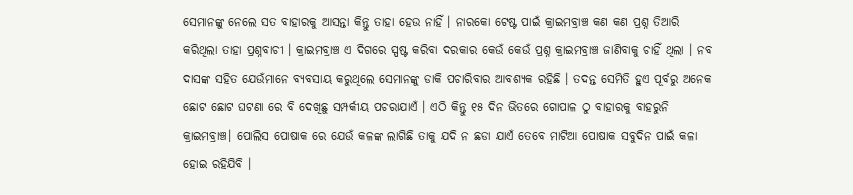ସେମାନଙ୍କୁ ନେଲେ ସତ ବାହାରକୁ ଆସନ୍ତା କିନ୍ତୁ ତାହା ହେଉ ନାହିଁ । ନାରକୋ ଟେଷ୍ଟ ପାଇଁ କ୍ରାଇମବ୍ରାଞ୍ଚ କଣ କଣ ପ୍ରଶ୍ନ ତିଆରି କରିଥିଲା ତାହା ପ୍ରଶ୍ନବାଚୀ । କ୍ରାଇମବ୍ରାଞ୍ଚ ଏ ଦିଗରେ ସ୍ପଷ୍ଟ କରିବା ଦରକାର କେଉଁ କେଉଁ ପ୍ରଶ୍ନ କ୍ରାଇମବ୍ରାଞ୍ଚ ଜାଣିବାକୁ ଚାହିଁ ଥିଲା । ନବ ଦାସଙ୍କ ସହିତ ଯେଉଁମାନେ ବ୍ୟବସାୟ କରୁଥିଲେ ସେମାନଙ୍କୁ ଡାକି ପଚାରିବାର ଆବଶ୍ୟକ ରହିଛି । ତଦନ୍ତ ସେମିତି ହୁଏ ପୂର୍ବରୁ ଅନେକ ଛୋଟ ଛୋଟ ଘଟଣା ରେ ବି ଦେଖିଛୁ ସମ୍ପର୍କୀୟ ପଚରାଯାଏଁ । ଏଠି କିନ୍ତୁ ୧୫ ଦିନ ଭିତରେ ଗୋପାଳ ଠୁ ବାହାରକୁ ବାହରୁନି କ୍ରାଇମବ୍ରାଞ୍ଚ। ପୋଲିସ ପୋଷାକ ରେ ଯେଉଁ କଳଙ୍କ ଲାଗିଛି ତାକୁ ଯଦି ନ ଛଡା ଯାଏଁ ତେବେ ମାଟିଆ ପୋଷାକ ସବୁଦିନ ପାଇଁ କଳା ହୋଇ ରହିଯିବି ।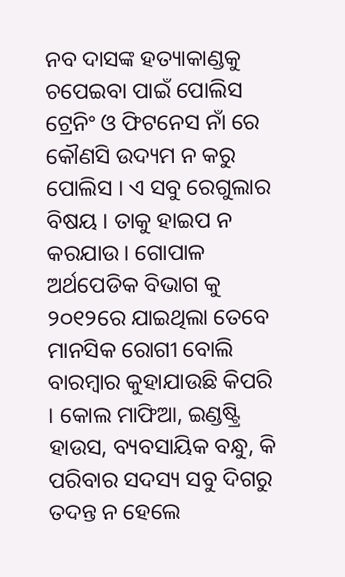ନବ ଦାସଙ୍କ ହତ୍ୟାକାଣ୍ଡକୁ ଚପେଇବା ପାଇଁ ପୋଲିସ ଟ୍ରେନିଂ ଓ ଫିଟନେସ ନାଁ ରେ କୌଣସି ଉଦ୍ୟମ ନ କରୁ ପୋଲିସ । ଏ ସବୁ ରେଗୁଲାର ବିଷୟ । ତାକୁ ହାଇପ ନ କରଯାଉ। ଗୋପାଳ ଅର୍ଥପେଡିକ ବିଭାଗ କୁ ୨୦୧୨ରେ ଯାଇଥିଲା ତେବେ ମାନସିକ ରୋଗୀ ବୋଲି ବାରମ୍ବାର କୁହାଯାଉଛି କିପରି । କୋଲ ମାଫିଆ, ଇଣ୍ଡଷ୍ଟ୍ରି ହାଉସ, ବ୍ୟବସାୟିକ ବନ୍ଧୁ, କି ପରିବାର ସଦସ୍ୟ ସବୁ ଦିଗରୁ ତଦନ୍ତ ନ ହେଲେ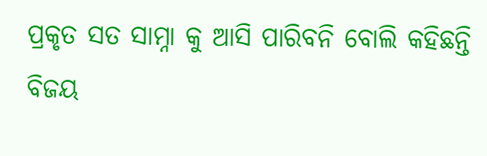ପ୍ରକୃତ ସତ ସାମ୍ନା କୁ ଆସି ପାରିବନି ବୋଲି କହିଛନ୍ତି ବିଜୟ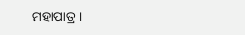ମହାପାତ୍ର ।